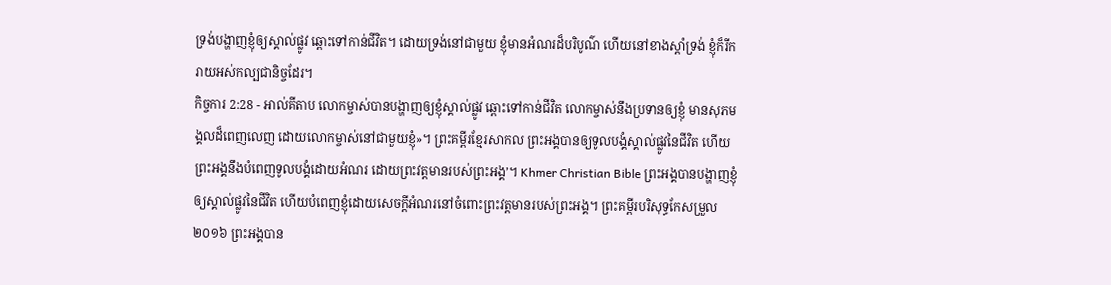ទ្រង់បង្ហាញខ្ញុំឲ្យស្គាល់ផ្លូវ ឆ្ពោះទៅកាន់ជីវិត។ ដោយទ្រង់នៅជាមួយ ខ្ញុំមានអំណរដ៏បរិបូណ៌ ហើយនៅខាងស្តាំទ្រង់ ខ្ញុំក៏រីករាយអស់កល្បជានិច្ចដែរ។
កិច្ចការ 2:28 - អាល់គីតាប លោកម្ចាស់បានបង្ហាញឲ្យខ្ញុំស្គាល់ផ្លូវ ឆ្ពោះទៅកាន់ជីវិត លោកម្ចាស់នឹងប្រទានឲ្យខ្ញុំ មានសុភមង្គលដ៏ពេញលេញ ដោយលោកម្ចាស់នៅជាមួយខ្ញុំ»។ ព្រះគម្ពីរខ្មែរសាកល ព្រះអង្គបានឲ្យទូលបង្គំស្គាល់ផ្លូវនៃជីវិត ហើយព្រះអង្គនឹងបំពេញទូលបង្គំដោយអំណរ ដោយព្រះវត្តមានរបស់ព្រះអង្គ’។ Khmer Christian Bible ព្រះអង្គបានបង្ហាញខ្ញុំឲ្យស្គាល់ផ្លូវនៃជីវិត ហើយបំពេញខ្ញុំដោយសេចក្ដីអំណរនៅចំពោះព្រះវត្តមានរបស់ព្រះអង្គ។ ព្រះគម្ពីរបរិសុទ្ធកែសម្រួល ២០១៦ ព្រះអង្គបាន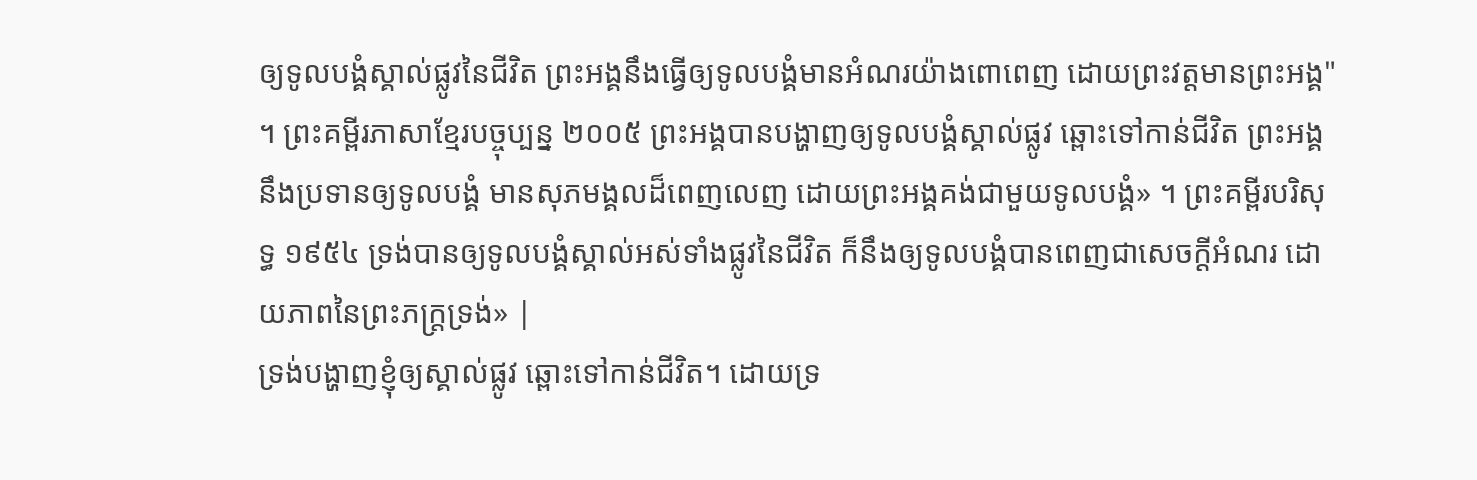ឲ្យទូលបង្គំស្គាល់ផ្លូវនៃជីវិត ព្រះអង្គនឹងធ្វើឲ្យទូលបង្គំមានអំណរយ៉ាងពោពេញ ដោយព្រះវត្តមានព្រះអង្គ" ។ ព្រះគម្ពីរភាសាខ្មែរបច្ចុប្បន្ន ២០០៥ ព្រះអង្គបានបង្ហាញឲ្យទូលបង្គំស្គាល់ផ្លូវ ឆ្ពោះទៅកាន់ជីវិត ព្រះអង្គនឹងប្រទានឲ្យទូលបង្គំ មានសុភមង្គលដ៏ពេញលេញ ដោយព្រះអង្គគង់ជាមួយទូលបង្គំ» ។ ព្រះគម្ពីរបរិសុទ្ធ ១៩៥៤ ទ្រង់បានឲ្យទូលបង្គំស្គាល់អស់ទាំងផ្លូវនៃជីវិត ក៏នឹងឲ្យទូលបង្គំបានពេញជាសេចក្ដីអំណរ ដោយភាពនៃព្រះភក្ត្រទ្រង់» |
ទ្រង់បង្ហាញខ្ញុំឲ្យស្គាល់ផ្លូវ ឆ្ពោះទៅកាន់ជីវិត។ ដោយទ្រ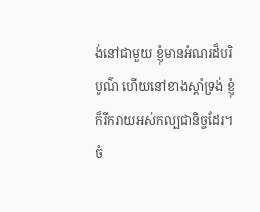ង់នៅជាមួយ ខ្ញុំមានអំណរដ៏បរិបូណ៌ ហើយនៅខាងស្តាំទ្រង់ ខ្ញុំក៏រីករាយអស់កល្បជានិច្ចដែរ។
ចំ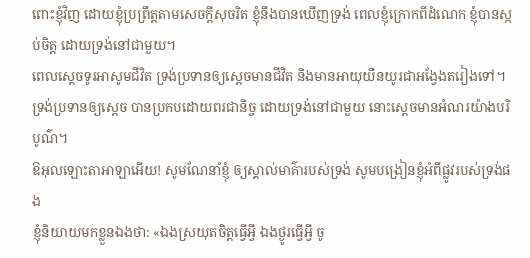ពោះខ្ញុំវិញ ដោយខ្ញុំប្រព្រឹត្តតាមសេចក្ដីសុចរិត ខ្ញុំនឹងបានឃើញទ្រង់ ពេលខ្ញុំក្រោកពីដំណេក ខ្ញុំបានស្កប់ចិត្ត ដោយទ្រង់នៅជាមួយ។
ពេលស្តេចទូរអាសូមជីវិត ទ្រង់ប្រទានឲ្យស្ដេចមានជីវិត និងមានអាយុយឺនយូរជាអង្វែងតរៀងទៅ។
ទ្រង់ប្រទានឲ្យស្តេច បានប្រកបដោយពរជានិច្ច ដោយទ្រង់នៅជាមួយ នោះស្តេចមានអំណរយ៉ាងបរិបូណ៌។
ឱអុលឡោះតាអាឡាអើយ! សូមណែនាំខ្ញុំ ឲ្យស្គាល់មាគ៌ារបស់ទ្រង់ សូមបង្រៀនខ្ញុំអំពីផ្លូវរបស់ទ្រង់ផង
ខ្ញុំនិយាយមកខ្លួនឯងថា: «ឯងស្រយុតចិត្តធ្វើអ្វី ឯងថ្ងូរធ្វើអ្វី ចូ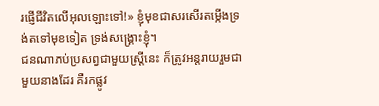រផ្ញើជីវិតលើអុលឡោះទៅ!» ខ្ញុំមុខជាសរសើរតម្កើងទ្រង់តទៅមុខទៀត ទ្រង់សង្គ្រោះខ្ញុំ។
ជនណាភប់ប្រសព្វជាមួយស្ត្រីនេះ ក៏ត្រូវអន្តរាយរួមជាមួយនាងដែរ គឺរកផ្លូវ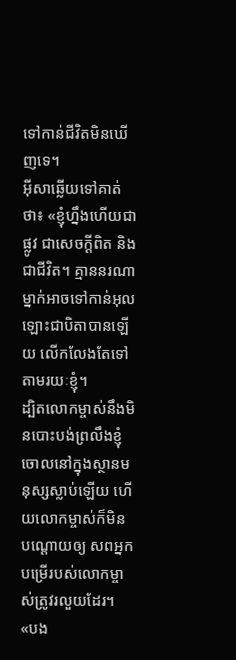ទៅកាន់ជីវិតមិនឃើញទេ។
អ៊ីសាឆ្លើយទៅគាត់ថា៖ «ខ្ញុំហ្នឹងហើយជាផ្លូវ ជាសេចក្ដីពិត និងជាជីវិត។ គ្មាននរណាម្នាក់អាចទៅកាន់អុលឡោះជាបិតាបានឡើយ លើកលែងតែទៅតាមរយៈខ្ញុំ។
ដ្បិតលោកម្ចាស់នឹងមិនបោះបង់ព្រលឹងខ្ញុំ ចោលនៅក្នុងស្ថានមនុស្សស្លាប់ឡើយ ហើយលោកម្ចាស់ក៏មិនបណ្ដោយឲ្យ សពអ្នកបម្រើរបស់លោកម្ចាស់ត្រូវរលួយដែរ។
«បង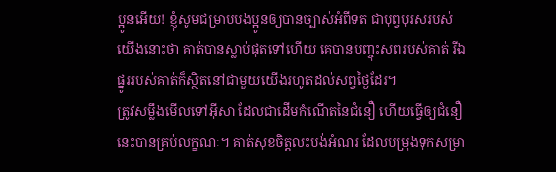ប្អូនអើយ! ខ្ញុំសូមជម្រាបបងប្អូនឲ្យបានច្បាស់អំពីទត ជាបុព្វបុរសរបស់យើងនោះថា គាត់បានស្លាប់ផុតទៅហើយ គេបានបញ្ចុះសពរបស់គាត់ រីឯផ្នូររបស់គាត់ក៏ស្ថិតនៅជាមួយយើងរហូតដល់សព្វថ្ងៃដែរ។
ត្រូវសម្លឹងមើលទៅអ៊ីសា ដែលជាដើមកំណើតនៃជំនឿ ហើយធ្វើឲ្យជំនឿនេះបានគ្រប់លក្ខណៈ។ គាត់សុខចិត្ដលះបង់អំណរ ដែលបម្រុងទុកសម្រា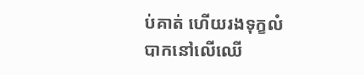ប់គាត់ ហើយរងទុក្ខលំបាកនៅលើឈើ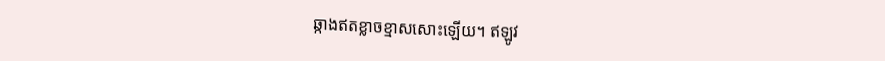ឆ្កាងឥតខ្លាចខ្មាសសោះឡើយ។ ឥឡូវ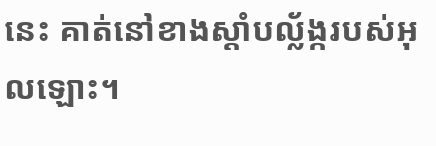នេះ គាត់នៅខាងស្ដាំបល្ល័ង្ករបស់អុលឡោះ។